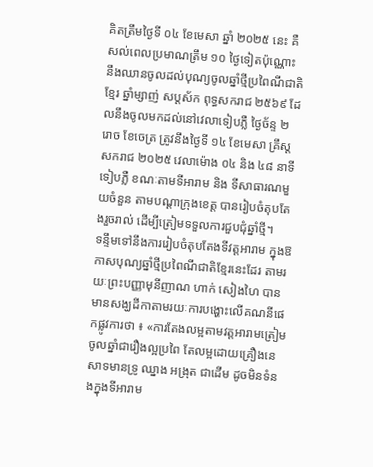គិតត្រឹមថ្ងៃទី ០៤ ខែមេសា ឆ្នាំ ២០២៥ នេះ គឺសល់ពេលប្រមាណត្រឹម ១០ ថ្ងៃទៀតប៉ុណ្ណោះ នឹងឈានចូលដល់បុណ្យចូលឆ្នាំថ្មីប្រពៃណីជាតិខ្មែរ ឆ្នាំម្សាញ់ សប្តស័ក ពុទ្ធសករាជ ២៥៦៩ ដែលនឹងចូលមកដល់នៅវេលាទៀបភ្លឺ ថ្ងៃច័ន្ទ ២ រោច ខែចេត្រ ត្រូវនឹងថ្ងៃទី ១៤ ខែមេសា គ្រឹស្តសករាជ ២០២៥ វេលាម៉ោង ០៤ និង ៤៨ នាទីទៀបភ្លឺ ខណៈតាមទីអារាម និង ទីសាធារណមួយចំនួន តាមបណ្ដាក្រុងខេត្ត បានរៀបចំតុបតែងរួចរាល់ ដើម្បីត្រៀមទទួលការជួបជុំឆ្នាំថ្មី។
ទន្ទឹមទៅនឹងការរៀបចំតុបតែងទីវត្តអារាម ក្នុងឱកាសបុណ្យឆ្នាំថ្មីប្រពៃណីជាតិខ្មែរនេះដែរ តាមរយៈព្រះបញ្ញាមុនីញាណ ហាក់ សៀងហៃ បានមានសង្ឃដីកាតាមរយៈការបង្ហោះលើគណនីផេកផ្លូវការថា ៖ «ការតែងលម្អតាមវត្តអារាមត្រៀមចូលឆ្នាំជារឿងល្អប្រពៃ តែលម្អដោយគ្រឿងនេសាទមានទ្រូ ឈ្នាង អង្រុត ជាដើម ដូចមិនទំនងក្នុងទីអារាម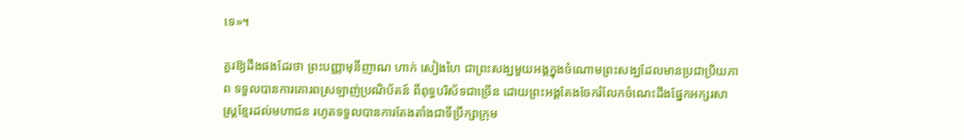ទេ»។

គួរឱ្យដឹងផងដែរថា ព្រះបញ្ញាមុនីញាណ ហាក់ សៀងហៃ ជាព្រះសង្ឃមួយអង្គក្នុងចំណោមព្រះសង្ឃដែលមានប្រជាប្រិយភាព ទទួលបានការគោរពស្រឡាញ់ប្រណិប័តន៍ ពីពុទ្ធបរិស័ទជាច្រើន ដោយព្រះអង្គតែងចែករំលែកចំណេះដឹងផ្នែកអក្សរសាស្ត្រខ្មែរដល់មហាជន រហូតទទួលបានការតែងតាំងជាទីប្រឹក្សាក្រុម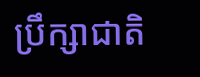ប្រឹក្សាជាតិ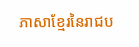ភាសាខ្មែរនៃរាជប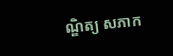ណ្ឌិត្យ សភាក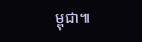ម្ពុជា៕